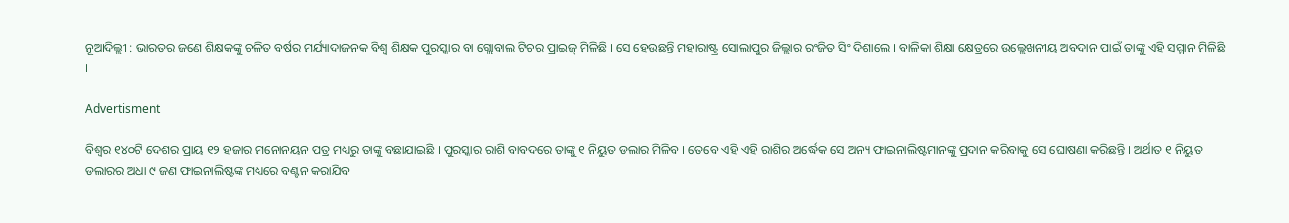ନୂଆଦିଲ୍ଲୀ : ଭାରତର ଜଣେ ଶିକ୍ଷକଙ୍କୁ ଚଳିତ ବର୍ଷର ମର୍ଯ୍ୟାଦାଜନକ ବିଶ୍ବ ଶିକ୍ଷକ ପୁରସ୍କାର ବା ଗ୍ଲୋବାଲ ଟିଚର ପ୍ରାଇଜ୍ ମିଳିଛି । ସେ ହେଉଛନ୍ତି ମହାରାଷ୍ଟ୍ର ସୋଲାପୁର ଜିଲ୍ଲାର ରଂଜିତ ସିଂ ଦିଶାଲେ । ବାଳିକା ଶିକ୍ଷା କ୍ଷେତ୍ରରେ ଉଲ୍ଲେଖନୀୟ ଅବଦାନ ପାଇଁ ତାଙ୍କୁ ଏହି ସମ୍ମାନ ମିଳିଛି ।

Advertisment

ବିଶ୍ବର ୧୪୦ଟି ଦେଶର ପ୍ରାୟ ୧୨ ହଜାର ମନୋନୟନ ପତ୍ର ମଧ୍ୟରୁ ତାଙ୍କୁ ବଛାଯାଇଛି । ପୁରସ୍କାର ରାଶି ବାବଦରେ ତାଙ୍କୁ ୧ ନିୟୁତ ଡଲାର ମିଳିବ । ତେବେ ଏହି ଏହି ରାଶିର ଅର୍ଦ୍ଧେକ ସେ ଅନ୍ୟ ଫାଇନାଲିଷ୍ଟମାନଙ୍କୁ ପ୍ରଦାନ କରିବାକୁ ସେ ଘୋଷଣା କରିଛନ୍ତି । ଅର୍ଥାତ ୧ ନିୟୁତ ଡଲାରର ଅଧା ୯ ଜଣ ଫାଇନାଲିଷ୍ଟଙ୍କ ମଧ୍ୟରେ ବଣ୍ଟନ କରାଯିବ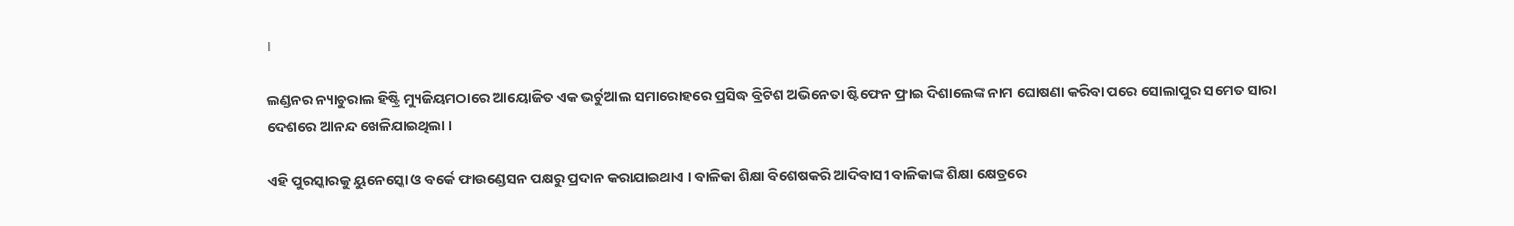।

ଲଣ୍ଡନର ନ୍ୟାଚୁରାଲ ହିଷ୍ଟ୍ରି ମ୍ୟୁଜିୟମଠାରେ ଆୟୋଜିତ ଏକ ଭର୍ଚୁଆଲ ସମାରୋହରେ ପ୍ରସିଦ୍ଧ ବ୍ରିଟିଶ ଅଭିନେତା ଷ୍ଟିଫେନ ଫ୍ରାଇ ଦିଶାଲେଙ୍କ ନାମ ଘୋଷଣା କରିବା ପରେ ସୋଲାପୁର ସମେତ ସାରା ଦେଶରେ ଆନନ୍ଦ ଖେଳିଯାଇଥିଲା ।

ଏହି ପୁରସ୍କାରକୁ ୟୁନେସ୍କୋ ଓ ବର୍କେ ଫାଉଣ୍ଡେସନ ପକ୍ଷରୁ ପ୍ରଦାନ କରାଯାଇଥାଏ । ବାଳିକା ଶିକ୍ଷା ବିଶେଷକରି ଆଦିବାସୀ ବାଳିକାଙ୍କ ଶିକ୍ଷା କ୍ଷେତ୍ରରେ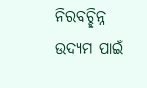ନିରବଚ୍ଛିନ୍ନ ଉଦ୍ୟମ ପାଇଁ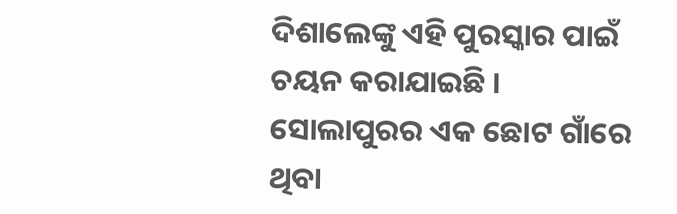ଦିଶାଲେଙ୍କୁ ଏହି ପୁରସ୍କାର ପାଇଁ ଚୟନ କରାଯାଇଛି ।  ସୋଲାପୁରର ଏକ ଛୋଟ ଗାଁରେ ଥିବା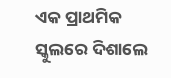ଏକ ପ୍ରାଥମିକ ସ୍କୁଲରେ ଦିଶାଲେ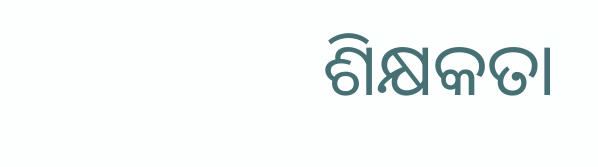ଶିକ୍ଷକତା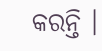କରନ୍ତି ।